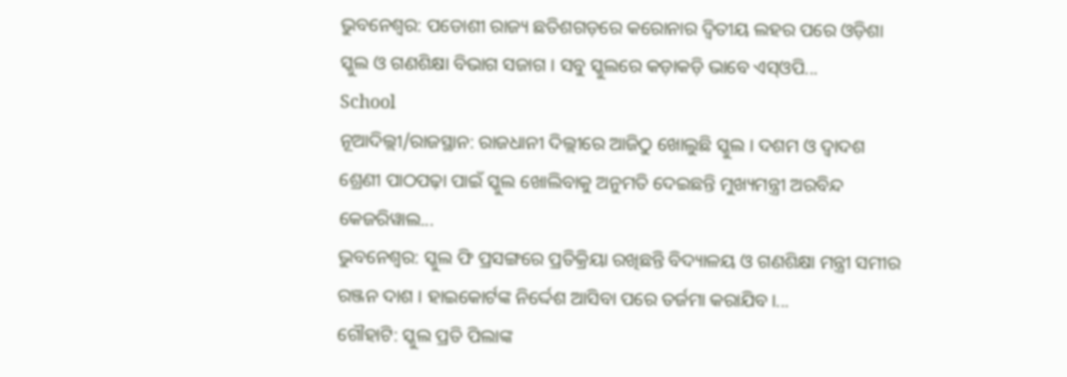ଭୁବନେଶ୍ୱର: ପଡୋଶୀ ରାଜ୍ୟ ଛତିଶଗଡ଼ରେ କରୋନାର ଦ୍ୱିତୀୟ ଲହର ପରେ ଓଡ଼ିଶା ସ୍କୁଲ ଓ ଗଣଶିକ୍ଷା ବିଭାଗ ସଜାଗ । ସବୁ ସ୍କୁଲରେ କଡ଼ାକଡ଼ି ଭାବେ ଏସ୍ଓପି...
School
ନୂଆଦିଲ୍ଲୀ/ରାଜସ୍ଥାନ: ରାଜଧାନୀ ଦିଲ୍ଲୀରେ ଆଜିଠୁ ଖୋଲୁଛି ସ୍କୁଲ । ଦଶମ ଓ ଦ୍ୱାଦଶ ଶ୍ରେଣୀ ପାଠପଢ଼ା ପାଇଁ ସ୍କୁଲ ଖୋଲିବାକୁ ଅନୁମତି ଦେଇଛନ୍ତି ମୁଖ୍ୟମନ୍ତ୍ରୀ ଅରବିନ୍ଦ କେଜରିୱାଲ...
ଭୁବନେଶ୍ୱର: ସ୍କୁଲ ଫି ପ୍ରସଙ୍ଗରେ ପ୍ରତିକ୍ରିୟା ରଖିଛନ୍ତି ବିଦ୍ୟାଳୟ ଓ ଗଣଶିକ୍ଷା ମନ୍ତ୍ରୀ ସମୀର ରଞ୍ଜନ ଦାଶ । ହାଇକୋର୍ଟଙ୍କ ନିର୍ଦ୍ଦେଶ ଆସିବା ପରେ ତର୍ଜମା କରାଯିବ।...
ଗୌହାଟି: ସ୍କୁଲ ପ୍ରତି ପିଲାଙ୍କ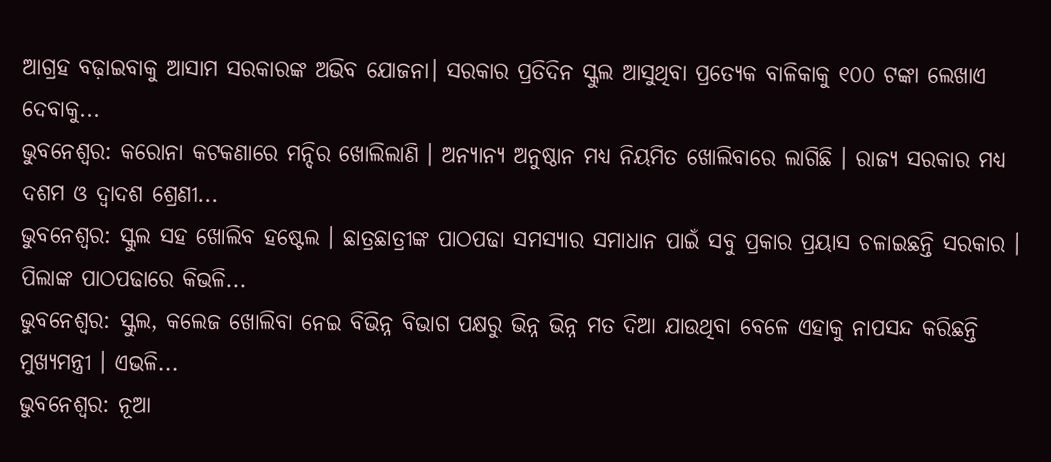ଆଗ୍ରହ ବଢ଼ାଇବାକୁ ଆସାମ ସରକାରଙ୍କ ଅଭିବ ଯୋଜନା। ସରକାର ପ୍ରତିଦିନ ସ୍କୁଲ ଆସୁଥିବା ପ୍ରତ୍ୟେକ ବାଳିକାକୁ ୧୦୦ ଟଙ୍କା ଲେଖାଏ ଦେବାକୁ...
ଭୁବନେଶ୍ୱର: କରୋନା କଟକଣାରେ ମନ୍ଦିର ଖୋଲିଲାଣି । ଅନ୍ୟାନ୍ୟ ଅନୁଷ୍ଠାନ ମଧ୍ୟ ନିୟମିତ ଖୋଲିବାରେ ଲାଗିଛି । ରାଜ୍ୟ ସରକାର ମଧ୍ୟ ଦଶମ ଓ ଦ୍ୱାଦଶ ଶ୍ରେଣୀ...
ଭୁବନେଶ୍ୱର: ସ୍କୁଲ ସହ ଖୋଲିବ ହଷ୍ଟେଲ । ଛାତ୍ରଛାତ୍ରୀଙ୍କ ପାଠପଢା ସମସ୍ୟାର ସମାଧାନ ପାଇଁ ସବୁ ପ୍ରକାର ପ୍ରୟାସ ଚଳାଇଛନ୍ତି ସରକାର । ପିଲାଙ୍କ ପାଠପଢାରେ କିଭଳି...
ଭୁବନେଶ୍ୱର: ସ୍କୁଲ, କଲେଜ ଖୋଲିବା ନେଇ ବିଭିନ୍ନ ବିଭାଗ ପକ୍ଷରୁ ଭିନ୍ନ ଭିନ୍ନ ମତ ଦିଆ ଯାଉଥିବା ବେଳେ ଏହାକୁ ନାପସନ୍ଦ କରିଛନ୍ତି ମୁଖ୍ୟମନ୍ତ୍ରୀ । ଏଭଳି...
ଭୁବନେଶ୍ୱର: ନୂଆ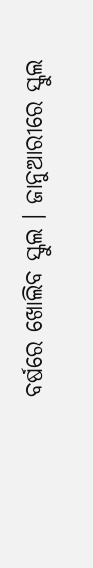ବର୍ଷରେ ଖୋଲିବ ସ୍କୁଲ । ଜାନୁଆରୀରେ ସ୍କୁଲ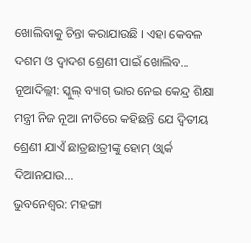ଖୋଲିବାକୁ ଚିନ୍ତା କରାଯାଉଛି । ଏହା କେବଳ ଦଶମ ଓ ଦ୍ୱାଦଶ ଶ୍ରେଣୀ ପାଇଁ ଖୋଲିବ...
ନୂଆଦିଲ୍ଲୀ: ସ୍କୁଲ୍ ବ୍ୟାଗ୍ ଭାର ନେଇ କେନ୍ଦ୍ର ଶିକ୍ଷା ମନ୍ତ୍ରୀ ନିଜ ନୂଆ ନୀତିରେ କହିଛନ୍ତି ଯେ ଦ୍ୱିତୀୟ ଶ୍ରେଣୀ ଯାଏଁ ଛାତ୍ରଛାତ୍ରୀଙ୍କୁ ହୋମ୍ ଓ୍ୱାର୍କ ଦିଆନଯାଉ...
ଭୁବନେଶ୍ୱର: ମହଙ୍ଗା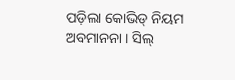ପଡ଼ିଲା କୋଭିଡ୍ ନିୟମ ଅବମାନନା । ସିଲ୍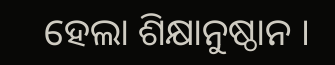ହେଲା ଶିକ୍ଷାନୁଷ୍ଠାନ ।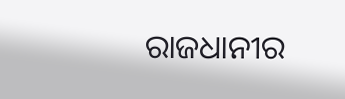ରାଜଧାନୀର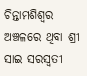ଚିନ୍ତାମଶିଶ୍ୱର ଅଞ୍ଚଳରେ ଥିବା ଶ୍ରୀ ସାଇ ସରସ୍ୱତୀ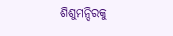ଶିଶୁମନ୍ଦିରକୁ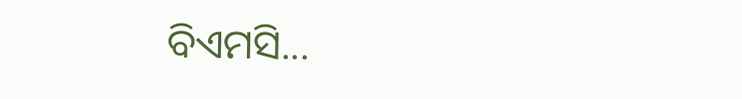ବିଏମସି...